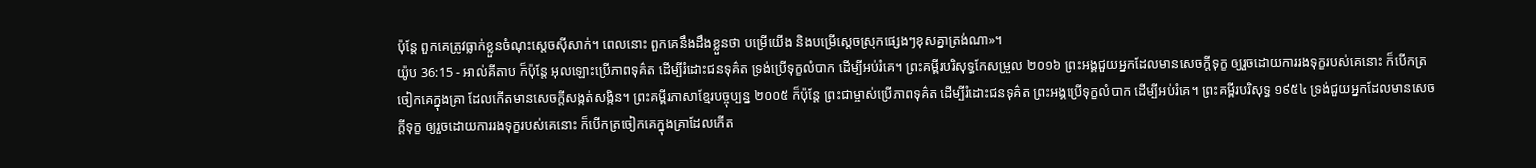ប៉ុន្តែ ពួកគេត្រូវធ្លាក់ខ្លួនចំណុះស្តេចស៊ីសាក់។ ពេលនោះ ពួកគេនឹងដឹងខ្លួនថា បម្រើយើង និងបម្រើស្តេចស្រុកផ្សេងៗខុសគ្នាត្រង់ណា»។
យ៉ូប 36:15 - អាល់គីតាប ក៏ប៉ុន្តែ អុលឡោះប្រើភាពទុគ៌ត ដើម្បីរំដោះជនទុគ៌ត ទ្រង់ប្រើទុក្ខលំបាក ដើម្បីអប់រំគេ។ ព្រះគម្ពីរបរិសុទ្ធកែសម្រួល ២០១៦ ព្រះអង្គជួយអ្នកដែលមានសេចក្ដីទុក្ខ ឲ្យរួចដោយការរងទុក្ខរបស់គេនោះ ក៏បើកត្រចៀកគេក្នុងគ្រា ដែលកើតមានសេចក្ដីសង្កត់សង្កិន។ ព្រះគម្ពីរភាសាខ្មែរបច្ចុប្បន្ន ២០០៥ ក៏ប៉ុន្តែ ព្រះជាម្ចាស់ប្រើភាពទុគ៌ត ដើម្បីរំដោះជនទុគ៌ត ព្រះអង្គប្រើទុក្ខលំបាក ដើម្បីអប់រំគេ។ ព្រះគម្ពីរបរិសុទ្ធ ១៩៥៤ ទ្រង់ជួយអ្នកដែលមានសេចក្ដីទុក្ខ ឲ្យរួចដោយការរងទុក្ខរបស់គេនោះ ក៏បើកត្រចៀកគេក្នុងគ្រាដែលកើត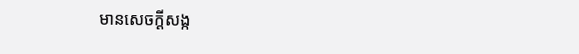មានសេចក្ដីសង្ក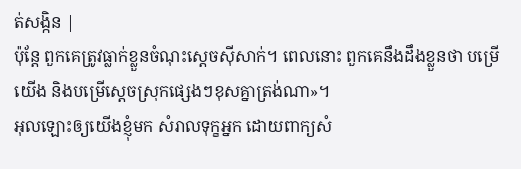ត់សង្កិន |
ប៉ុន្តែ ពួកគេត្រូវធ្លាក់ខ្លួនចំណុះស្តេចស៊ីសាក់។ ពេលនោះ ពួកគេនឹងដឹងខ្លួនថា បម្រើយើង និងបម្រើស្តេចស្រុកផ្សេងៗខុសគ្នាត្រង់ណា»។
អុលឡោះឲ្យយើងខ្ញុំមក សំរាលទុក្ខអ្នក ដោយពាក្យសំ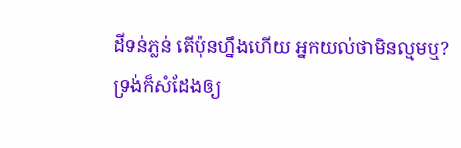ដីទន់ភ្លន់ តើប៉ុនហ្នឹងហើយ អ្នកយល់ថាមិនល្មមឬ?
ទ្រង់ក៏សំដែងឲ្យ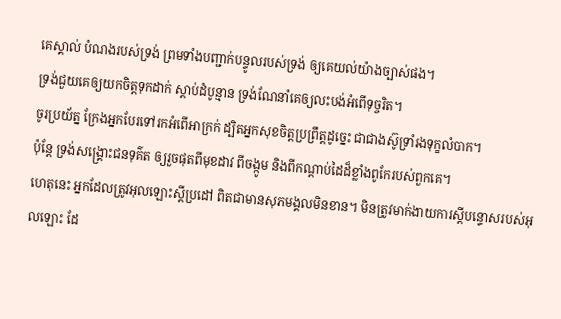គេស្គាល់ បំណងរបស់ទ្រង់ ព្រមទាំងបញ្ជាក់បន្ទូលរបស់ទ្រង់ ឲ្យគេយល់យ៉ាងច្បាស់ផង។
ទ្រង់ជួយគេឲ្យយកចិត្តទុកដាក់ ស្ដាប់ដំបូន្មាន ទ្រង់ណែនាំគេឲ្យលះបង់អំពើទុច្ចរិត។
ចូរប្រយ័ត្ន ក្រែងអ្នកបែរទៅរកអំពើអាក្រក់ ដ្បិតអ្នកសុខចិត្តប្រព្រឹត្តដូច្នេះ ជាជាងស៊ូទ្រាំរងទុក្ខលំបាក។
ប៉ុន្តែ ទ្រង់សង្គ្រោះជនទុគ៌ត ឲ្យរួចផុតពីមុខដាវ ពីចង្កូម និងពីកណ្ដាប់ដៃដ៏ខ្លាំងពូកែរបស់ពួកគេ។
ហេតុនេះ អ្នកដែលត្រូវអុលឡោះស្តីប្រដៅ ពិតជាមានសុភមង្គលមិនខាន។ មិនត្រូវមាក់ងាយការស្តីបន្ទោសរបស់អុលឡោះ ដែ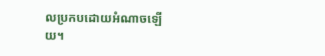លប្រកបដោយអំណាចឡើយ។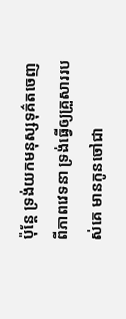ប៉ុន្តែ ទ្រង់យកមនុស្សទុគ៌តចេញពីភាពវេទនា ទ្រង់ធ្វើឲ្យគ្រួសាររបស់គេ មានកូនចៅជា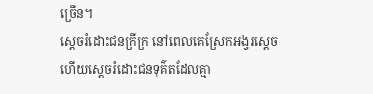ច្រើន។
ស្តេចរំដោះជនក្រីក្រ នៅពេលគេស្រែកអង្វរស្តេច ហើយស្តេចរំដោះជនទុគ៌តដែលគ្មា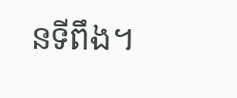នទីពឹង។